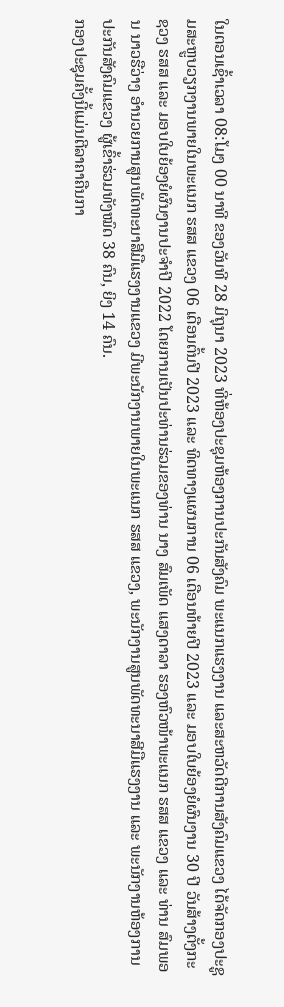ໃນຕອນເຊົ້າເວລາ 08:ໂມງ 00 ນາທີ ຂອງວັນທີ 28 ມິຖຸນາ 2023 ທີ່ຫ້ອງປະຊຸມຫ້ອງການປະກັນສັງຄົມ ພະແນກແຮງງານ ແລະສະຫວັດດີການສັງຄົມແຂວງ ໄດ້ຈັດກອງປະຊູມສະຫຼູບວຽກງານພາຍໃນພະແນກ ຮສສ ແຂວງ 06 ເດືອນຕົ້ນປີ 2023 ແລະ ທິດທາງແຜນການ 06 ເດືອນທ້າຍປີ 2023 ແລະ ມອບໃບຍ້ອງຍໍຜົນງານ 30 ປີ ວັນສ້າງຕັ້ງກະຊວງ ຮສສ ແລະ ມອບໃບຍ້ອງຍໍຜົນງານປະຈຳປີ 2022 ໂດຍການເປັນປະທ່ານຮ່ວມຂອງທ່ານ ນາງ ສົມເພັດ ແສງດາລາ ຮອງຫົວໜ້າພະແນກ ຮສສ ແຂວງ ແລະ ທ່ານ ສົມພອນ ນາວຮືວ່າງ ອໍານວຍການສູນພັດທະນາສີມືແຮງງານແຂວງ ມີພະນັກງານພາຍໃນພະແນກ ຮສສ ແຂວງ, ພະນັກງານສູນພັດທະນາສີມືແຮງງານ ແລະ ພະນັກງານຫ້ອງການປະກັນສັງຄົມແຂວງ ຜູ້ເຂົ້າຮ່ວມທັງໝົດ 38 ຄົນ, ຍິງ 14 ຄົນ.
ກອງປະຊຸມຄັ້ງນີ້ແມ່ນຕີລາຄາຄືນກາ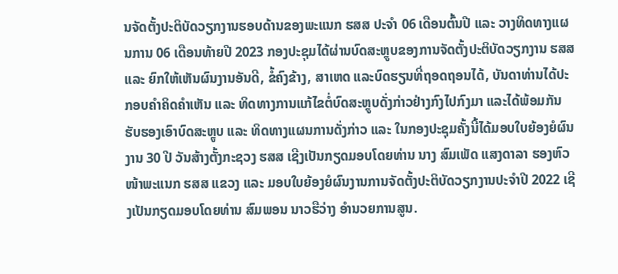ນຈັດຕັ້ງປະຕິບັດວຽກງານຮອບດ້ານຂອງພະແນກ ຮສສ ປະຈຳ 06 ເດືອນຕົ້ນປີ ແລະ ວາງທິດທາງແຜນການ 06 ເດືອນທ້າຍປີ 2023 ກອງປະຊຸມໄດ້ຜ່ານບົດສະຫຼູບຂອງການຈັດຕັ້ງປະຕິບັດວຽກງານ ຮສສ ແລະ ຍົກໃຫ້ເຫັນຜົນງານອັນດີ, ຂໍ້ຄົງຂ້າງ, ສາເຫດ ແລະບົດຮຽນທີ່ຖອດຖອນໄດ້, ບັນດາທ່ານໄດ້ປະກອບຄຳຄິດຄຳເຫັນ ແລະ ທິດທາງການແກ້ໄຂຕໍ່ບົດສະຫຼູບດັ່ງກ່າວຢ່າງກົງໄປກົງມາ ແລະໄດ້ພ້ອມກັນຮັບຮອງເອົາບົດສະຫຼູບ ແລະ ທິດທາງແຜນການດັ່ງກ່າວ ແລະ ໃນກອງປະຊຸມຄັ້ງນີ້ໄດ້ມອບໃບຍ້ອງຍໍຜົນງານ 30 ປີ ວັນສ້າງຕັ້ງກະຊວງ ຮສສ ເຊີງເປັນກຽດມອບໂດຍທ່ານ ນາງ ສົມເພັດ ແສງດາລາ ຮອງຫົວໜ້າພະແນກ ຮສສ ແຂວງ ແລະ ມອບໃບຍ້ອງຍໍຜົນງານການຈັດຕັ້ງປະຕິບັດວຽກງານປະຈຳປີ 2022 ເຊີງເປັນກຽດມອບໂດຍທ່ານ ສົມພອນ ນາວຮືວ່າງ ອໍານວຍການສູນ.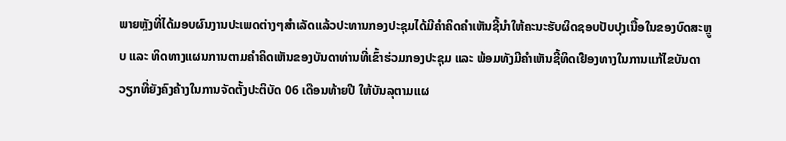ພາຍຫຼັງທີ່ໄດ້ມອບຜົນງານປະເພດຕ່າງໆສຳເລັດແລ້ວປະທານກອງປະຊຸມໄດ້ມີຄຳຄິດຄຳເຫັນຊີ້ນຳໃຫ້ຄະນະຮັບຜິດຊອບປັບປຸງເນື້ອໃນຂອງບົດສະຫຼູບ ແລະ ທິດທາງແຜນການຕາມຄຳຄິດເຫັນຂອງບັນດາທ່ານທີ່ເຂົ້າຮ່ວມກອງປະຊຸມ ແລະ ພ້ອມທັງມີຄໍາເຫັນຊີ້ທິດເຢືອງທາງໃນການແກ້ໄຂບັນດາວຽກທີ່ຍັງຄົງຄ້າງໃນການຈັດຕັ້ງປະຕິບັດ 06 ເດືອນທ້າຍປີ ໃຫ້ບັນລຸຕາມແຜ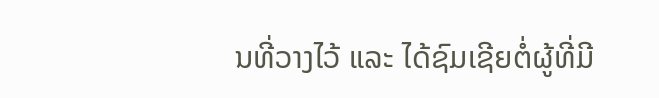ນທີ່ວາງໄວ້ ແລະ ໄດ້ຊົມເຊີຍຕໍ່ຜູ້ທີ່ມີ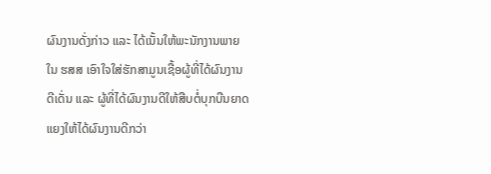ຜົນງານດັ່ງກ່າວ ແລະ ໄດ້ເນັ້ນໃຫ້ພະນັກງານພາຍໃນ ຮສສ ເອົາໃຈໃສ່ຮັກສາມູນເຊື້ອຜູ້ທີ່ໄດ້ຜົນງານດີເດັ່ນ ແລະ ຜູ້ທີ່ໄດ້ຜົນງານດີໃຫ້ສືບຕໍ່ບຸກບືນຍາດແຍງໃຫ້ໄດ້ຜົນງານດີກວ່າ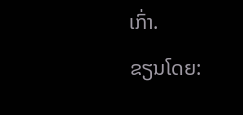ເກົ່າ.
ຂຽນໂດຍ: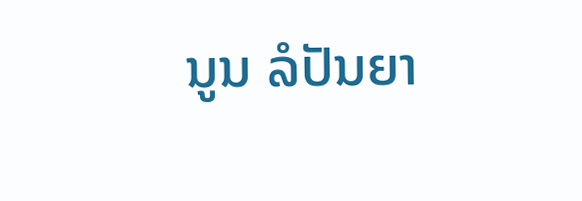ນູນ ລໍປັນຍາ